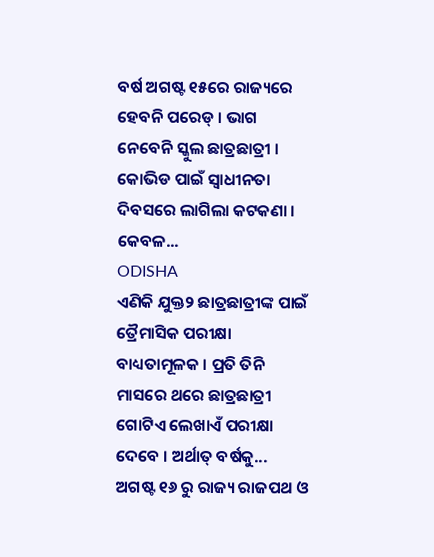ବର୍ଷ ଅଗଷ୍ଟ ୧୫ରେ ରାଜ୍ୟରେ ହେବନି ପରେଡ୍ । ଭାଗ ନେବେନି ସ୍କୁଲ ଛାତ୍ରଛାତ୍ରୀ । କୋଭିଡ ପାଇଁ ସ୍ବାଧୀନତା ଦିବସରେ ଲାଗିଲା କଟକଣା । କେବଳ...
ODISHA
ଏଣିକି ଯୁକ୍ତ୨ ଛାତ୍ରଛାତ୍ରୀଙ୍କ ପାଇଁ ତ୍ରୈମାସିକ ପରୀକ୍ଷା ବାଧ୍ୟତାମୂଳକ । ପ୍ରତି ତିନି ମାସରେ ଥରେ ଛାତ୍ରଛାତ୍ରୀ ଗୋଟିଏ ଲେଖାଏଁ ପରୀକ୍ଷା ଦେବେ । ଅର୍ଥାତ୍ ବର୍ଷକୁ...
ଅଗଷ୍ଟ ୧୬ ରୁ ରାଜ୍ୟ ରାଜପଥ ଓ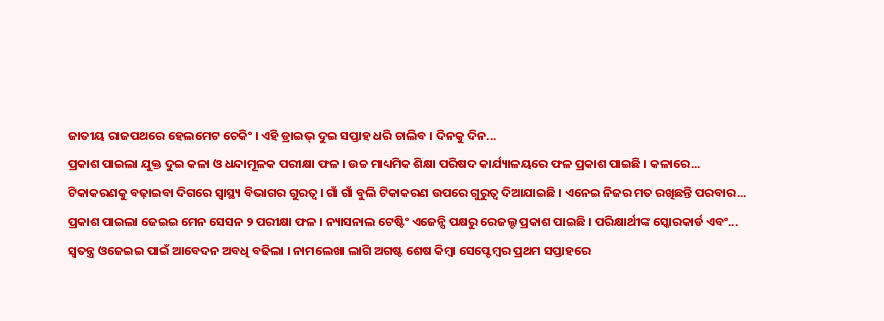ଜାତୀୟ ରାଜପଥରେ ହେଲମେଟ ଚେକିଂ । ଏହି ଡ୍ରାଇଭ୍ ଦୁଇ ସପ୍ତାହ ଧରି ଚାଲିବ । ଦିନକୁ ଦିନ...
ପ୍ରକାଶ ପାଇଲା ଯୁକ୍ତ ଦୁଇ କଳା ଓ ଧନ୍ଦାମୂଳକ ପରୀକ୍ଷା ଫଳ । ଉଚ୍ଚ ମାଧ୍ୟମିକ ଶିକ୍ଷା ପରିଷଦ କାର୍ଯ୍ୟାଳୟରେ ଫଳ ପ୍ରକାଶ ପାଇଛି । କଳାରେ...
ଟିକାକରଣକୁ ବଢ଼ାଇବା ଦିଗରେ ସ୍ୱାସ୍ଥ୍ୟ ବିଭାଗର ଗୁରତ୍ବ । ଗାଁ ଗାଁ ବୁଲି ଟିକାକରଣ ଉପରେ ଗୁରୁତ୍ୱ ଦିଆଯାଇଛି । ଏନେଇ ନିଜର ମତ ରଖିଛନ୍ତି ପରବାର...
ପ୍ରକାଶ ପାଇଲା ଜେଇଇ ମେନ ସେସନ ୨ ପରୀକ୍ଷା ଫଳ । ନ୍ୟାସନାଲ ଟେଷ୍ଟିଂ ଏଜେନ୍ସି ପକ୍ଷରୁ ରେଜଲ୍ଟ ପ୍ରକାଶ ପାଇଛି । ପରିକ୍ଷାର୍ଥୀଙ୍କ ସ୍କୋରକାର୍ଡ ଏବଂ...
ସ୍ବତନ୍ତ୍ର ଓଜେଇଇ ପାଇଁ ଆବେଦନ ଅବଧି ବଢିଲା । ନାମଲେଖା ଲାଗି ଅଗଷ୍ଟ ଶେଷ କିମ୍ବା ସେପ୍ଟେମ୍ବର ପ୍ରଥମ ସପ୍ତାହରେ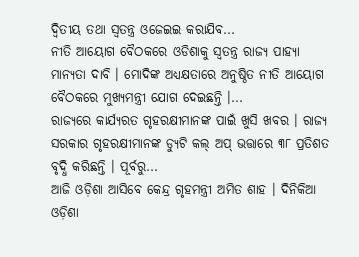ଦ୍ବିତୀୟ ତଥା ସ୍ବତନ୍ତ୍ର ଓଜେଇଇ କରାଯିବ...
ନୀତି ଆୟୋଗ ବୈଠକରେ ଓଡିଶାକୁ ସ୍ବତନ୍ତ୍ର ରାଜ୍ୟ ପାହ୍ୟା ମାନ୍ୟତା ଦାବି । ମୋଦିଙ୍କ ଅଧ୍ୟକ୍ଷତାରେ ଅନୁଷ୍ଠିତ ନୀତି ଆୟୋଗ ବୈଠକରେ ମୁଖ୍ୟମନ୍ତ୍ରୀ ଯୋଗ ଦେଇଛନ୍ତି ।...
ରାଜ୍ୟରେ କାର୍ଯ୍ୟରତ ଗୃହରକ୍ଷୀମାନଙ୍କ ପାଇଁ ଖୁସି ଖବର । ରାଜ୍ୟ ସରକାର ଗୃହରକ୍ଷୀମାନଙ୍କ ଡ୍ୟୁଟି କଲ୍ ଅପ୍ ଭତ୍ତାରେ ୩୮ ପ୍ରତିଶତ ବୃଦ୍ଧି କରିଛନ୍ତି । ପୂର୍ବରୁ...
ଆଜି ଓଡ଼ିଶା ଆସିବେ କେନ୍ଦ୍ର ଗୃହମନ୍ତ୍ରୀ ଅମିତ ଶାହ । ଦିନିକିଆ ଓଡ଼ିଶା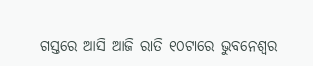ଗସ୍ତରେ ଆସି ଆଜି ରାତି ୧୦ଟାରେ ଭୁବନେଶ୍ୱର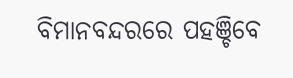ବିମାନବନ୍ଦରରେ ପହଞ୍ଚିବେ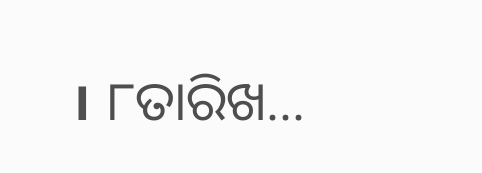। ୮ତାରିଖ...